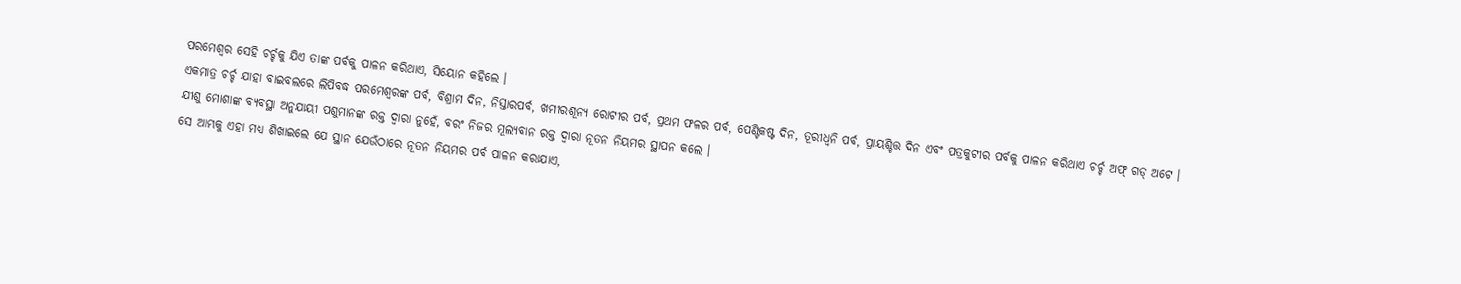ପରମେଶ୍ୱର ସେହି ଚର୍ଚ୍ଚକୁ ଯିଏ ତାଙ୍କ ପର୍ବକୁ ପାଳନ କରିଥାଏ, ସିୟୋନ କହିଲେ ।
ଏକମାତ୍ର ଚର୍ଚ୍ଚ ଯାହା ବାଇବଲରେ ଲିପିବଦ୍ଧ ପରମେଶ୍ୱରଙ୍କ ପର୍ବ, ବିଶ୍ରାମ ଦିନ, ନିସ୍ତାରପର୍ବ, ଖମୀରଶୂନ୍ୟ ରୋଟୀର ପର୍ବ, ପ୍ରଥମ ଫଳର ପର୍ବ, ପେଣ୍ଟିକଷ୍ଟ ଦିନ, ତୂରୀଧ୍ୱନି ପର୍ବ, ପ୍ରାୟଶ୍ଚିତ୍ତ ଦିନ ଏବଂ ପତ୍ରକୁଟୀର ପର୍ବକୁ ପାଳନ କରିଥାଏ ଚର୍ଚ୍ଚ ଅଫ୍ ଗଡ୍ ଅଟେ ।
ଯୀଶୁ ମୋଶାଙ୍କ ବ୍ୟବସ୍ଥା ଅନୁଯାୟୀ ପଶୁମାନଙ୍କ ରକ୍ତ ଦ୍ୱାରା ନୁହେଁ, ବରଂ ନିଜର ମୂଲ୍ୟବାନ ରକ୍ତ ଦ୍ୱାରା ନୂତନ ନିୟମର ସ୍ଥାପନ କଲେ ।
ସେ ଆମ୍ଭକୁ ଏହା ମଧ୍ୟ ଶିଖାଇଲେ ଯେ ସ୍ଥାନ ଯେଉଁଠାରେ ନୂତନ ନିୟମର ପର୍ବ ପାଳନ କରାଯାଏ,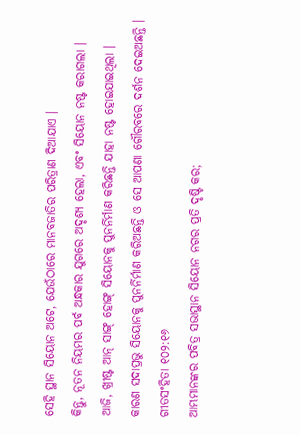ସେହି ସ୍ଥାନ ସିୟୋନ ଅଟେ, ଯେଉଁଠାରେ ମାନବଜାତିର ପରିତ୍ରାଣ ଦିଆଯାଏ ।
କିନ୍ତୁ, ନୂତନ ନିୟମର ପର୍ବ ଅନ୍ଧକାର ଯୁଗରେ ଅଦୃଶ୍ୟ ହେଲା, ଏବଂ ସିୟୋନ ନଷ୍ଟ କରାଗଲା ।
ଆଜି, ଖ୍ରୀଷ୍ଟ ଆନ୍ ସାଙ୍ଗ୍ ହୋଙ୍ଗ୍ ସିୟୋନକୁ ପୁନର୍ନିର୍ମାଣ କରିଛନ୍ତି ଯାହା ନଷ୍ଟ ହୋଇଯାଇଥିଲା ।
କାରଣ ସଦାପ୍ରଭୁ ସିୟୋନକୁ ପୁନର୍ନିର୍ମାଣ କରିଅଛନ୍ତି ଓ ସେ ଆପଣା ଗୌରବରେ ଦର୍ଶନ ଦେଇଅଛନ୍ତି ।
ଗୀତସଂହିତା ୧୦୨:୧୬
ଆମ୍ଭମାନଙ୍କର ପବିତ୍ର ସଭାସ୍ଥାନ ସିୟୋନ ନଗର ପ୍ରତି ଦୃଷ୍ଟି କର;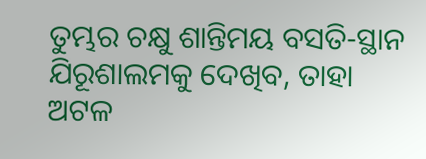ତୁମ୍ଭର ଚକ୍ଷୁ ଶାନ୍ତିମୟ ବସତି-ସ୍ଥାନ ଯିରୂଶାଲମକୁ ଦେଖିବ, ତାହା ଅଟଳ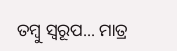ତମ୍ଵୁ ସ୍ଵରୂପ... ମାତ୍ର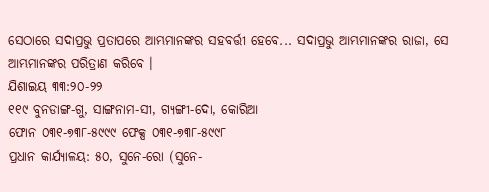ସେଠାରେ ସଦାପ୍ରଭୁ ପ୍ରତାପରେ ଆମ୍ଭମାନଙ୍କର ସହବର୍ତ୍ତୀ ହେବେ... ସଦାପ୍ରଭୁ ଆମ୍ଭମାନଙ୍କର ରାଜା, ସେ ଆମ୍ଭମାନଙ୍କର ପରିତ୍ରାଣ କରିବେ ।
ଯିଶାଇୟ ୩୩:୨୦-୨୨
୧୧୯ ବୁନଡାଙ୍ଗ-ଗୁ, ସାଙ୍ଗନାମ-ସୀ, ଗ୍ୟଙ୍ଗୀ-ଦୋ, କୋରିଆ
ଫୋନ ୦୩୧-୭୩୮-୫୯୯୯ ଫେକ୍ସ ୦୩୧-୭୩୮-୫୯୯୮
ପ୍ରଧାନ କାର୍ଯ୍ୟାଳୟ: ୫୦, ସୁନେ-ରୋ (ସୁନେ-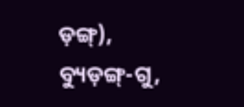ଡ଼ଙ୍ଗ୍), ବ୍ୟୁଡ଼ଙ୍ଗ୍-ଗୁ,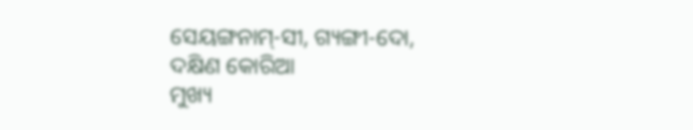ସେୟଙ୍ଗନାମ୍-ସୀ, ଗ୍ୟଙ୍ଗୀ-ଦୋ, ଦକ୍ଷିଣ କୋରିଆ
ମୁଖ୍ୟ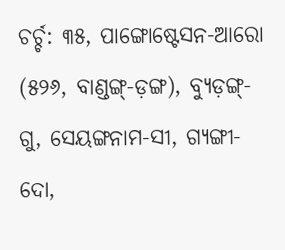ଚର୍ଚ୍ଚ: ୩୫, ପାଙ୍ଗୋଷ୍ଟେସନ-ଆରୋ (୫୨୬, ବାଣ୍ଡଙ୍ଗ୍-ଡ଼ଙ୍ଗ), ବ୍ୟୁଡ଼ଙ୍ଗ୍-ଗୁ, ସେୟଙ୍ଗନାମ-ସୀ, ଗ୍ୟଙ୍ଗୀ-ଦୋ,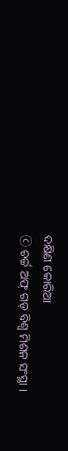ଦକ୍ଷିଣ କୋରିଆ
ⓒ ଚର୍ଚ୍ଚ ଅଫ୍ ଗଡ୍ ବିଶ୍ୱ ମିଶନ ସଂସ୍ଥା ।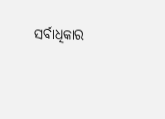ସର୍ବାଧିକାର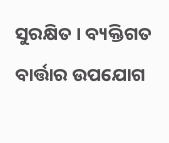ସୁରକ୍ଷିତ । ବ୍ୟକ୍ତିଗତ ବାର୍ତ୍ତାର ଉପଯୋଗ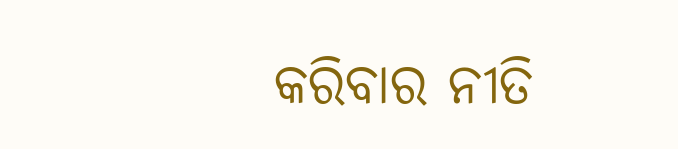କରିବାର ନୀତି